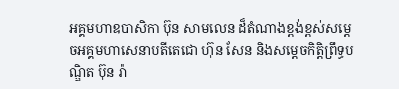អគ្គមហាឧបាសិកា ប៊ុន សាមលេន ដ៏តំណាងខ្ពង់ខ្ពស់សម្តេចអគ្គមហាសេនាបតីតេជោ ហ៊ុន សែន និងសម្តេចកិត្តិព្រឹទ្ធបណ្ឌិត ប៊ុន រ៉ា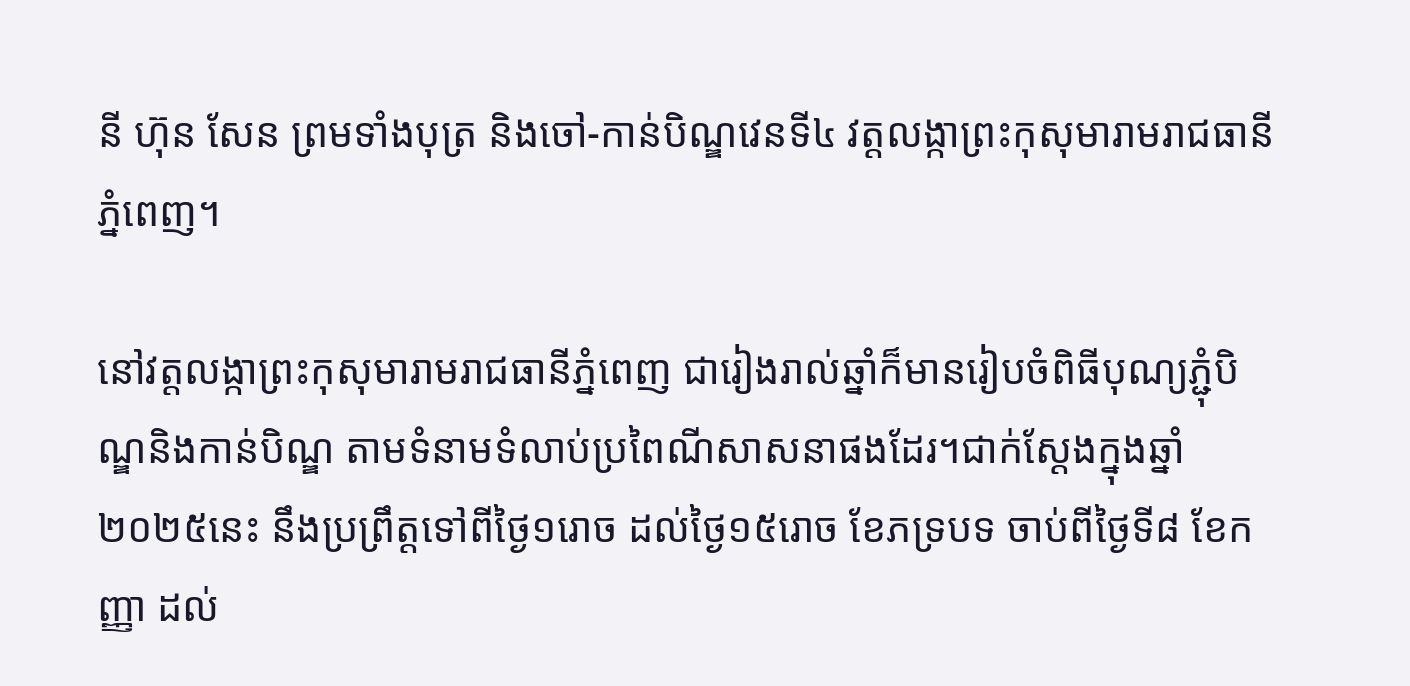នី ហ៊ុន សែន ព្រមទាំងបុត្រ និងចៅ-កាន់បិណ្ឌវេនទី៤ វត្តលង្កាព្រះកុសុមារាមរាជធានីភ្នំពេញ។

នៅវត្តលង្កាព្រះកុសុមារាមរាជធានីភ្នំពេញ ជារៀងរាល់ឆ្នាំក៏មានរៀបចំពិធីបុណ្យភ្ជុំបិណ្ឌនិងកាន់បិណ្ឌ តាមទំនាមទំលាប់ប្រពៃណីសាសនាផងដែរ។ជាក់ស្ដែងក្នុងឆ្នាំ២០២៥នេះ នឹងប្រព្រឹត្តទៅពីថ្ងៃ១រោច ដល់ថ្ងៃ១៥រោច ខែភទ្របទ ចាប់ពីថ្ងៃទី៨ ខែកញ្ញា ដល់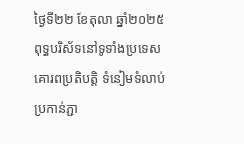ថ្ងៃទី២២ ខែតុលា ឆ្នាំ២០២៥ ពុទ្ធបរិស័ទនៅទូទាំងប្រទេស គោរពប្រតិបត្តិ ទំនៀមទំលាប់ ប្រកាន់ភ្ជា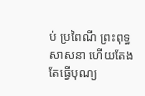ប់ ប្រពៃណី ព្រះពុទ្ធសាសនា ហើយតែងតែធ្វើបុណ្យ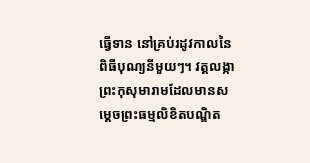ធ្វើទាន នៅគ្រប់រដូវកាលនៃពិធីបុណ្យនីមួយៗ។ វត្តលង្កាព្រះកុសុមារាមដែលមានសម្តេចព្រះធម្មលិខិតបណ្ឌិត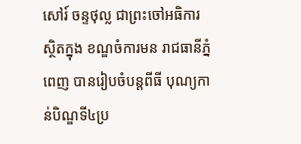សៅរ៍ ចន្ទថុល្ល ជាព្រះចៅអធិការ ស្ថិតក្នុង ខណ្ឌចំការមន រាជធានីភ្នំពេញ បានរៀបចំបន្តពីធី បុណ្យកាន់បិណ្ឌទី៤ប្រ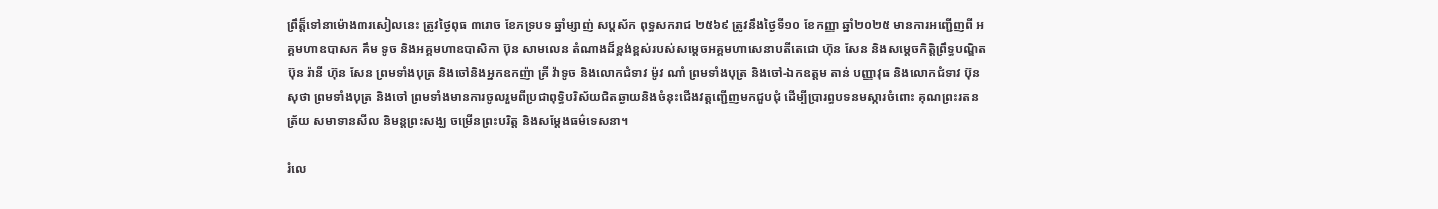ព្រឹត្ត៏ទៅនាម៉ោង៣រសៀលនេះ ត្រូវថ្ងៃពុធ ៣រោច ខែភទ្របទ ឆ្នាំម្សាញ់ សប្តស័ក ពុទ្ធសករាជ ២៥៦៩ ត្រូវនឹងថ្ងៃទី១០ ខែកញ្ញា ឆ្នាំ២០២៥ មានការអញ្ជើញពី អគ្គមហាឧបាសក គឹម ទូច និងអគ្គមហាឧបាសិកា ប៊ុន សាមលេន តំណាងដ៏ខ្ពង់ខ្ពស់របស់សម្តេចអគ្គមហាសេនាបតីតេជោ ហ៊ុន សែន និងសម្តេចកិត្តិព្រឹទ្ធបណ្ឌិត ប៊ុន រ៉ានី ហ៊ុន សែន ព្រមទាំងបុត្រ និងចៅនិងអ្នកឧកញ៉ា គ្រី វ៉ាទូច និងលោកជំទាវ ម៉ូវ ណាំ ព្រមទាំងបុត្រ និងចៅ-ឯកឧត្តម តាន់ បញ្ញាវុធ និងលោកជំទាវ ប៊ុន សុថា ព្រមទាំងបុត្រ និងចៅ ព្រមទាំងមានការចូលរួមពីប្រជាពុទ្ធិបរិស័យជិតឆ្ងាយនិងចំនុះជើងវត្តញ្ជើញមកជួបជុំ ដើម្បីប្រារព្ធបទនមស្ការចំពោះ គុណព្រះរតនត្រ័យ សមាទានសីល និមន្តព្រះសង្ឃ ចម្រើនព្រះបរិត្ត និងសម្តែងធម៌ទេសនា។

រំលេ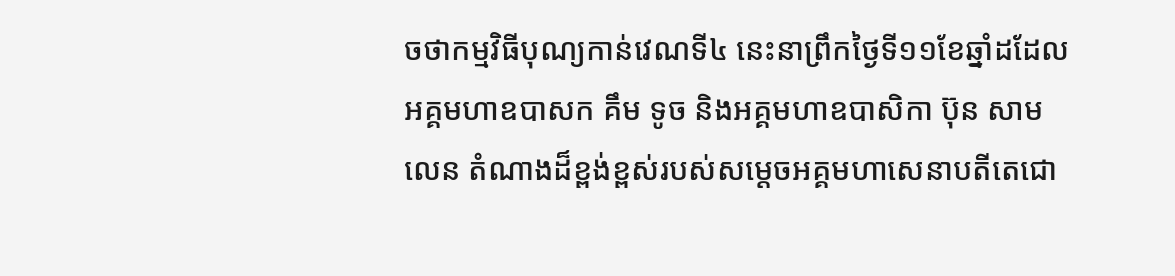ចថាកម្មវិធីបុណ្យកាន់វេណទី៤ នេះនាព្រឹកថ្ងៃទី១១ខែឆ្នាំដដែល អគ្គមហាឧបាសក គឹម ទូច និងអគ្គមហាឧបាសិកា ប៊ុន សាមលេន តំណាងដ៏ខ្ពង់ខ្ពស់របស់សម្តេចអគ្គមហាសេនាបតីតេជោ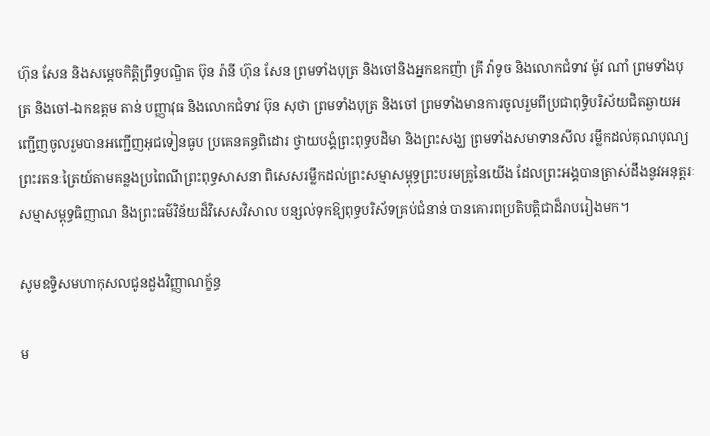ហ៊ុន សែន និងសម្តេចកិត្តិព្រឹទ្ធបណ្ឌិត ប៊ុន រ៉ានី ហ៊ុន សែន ព្រមទាំងបុត្រ និងចៅនិងអ្នកឧកញ៉ា គ្រី វ៉ាទូច និងលោកជំទាវ ម៉ូវ ណាំ ព្រមទាំងបុត្រ និងចៅ-ឯកឧត្តម តាន់ បញ្ញាវុធ និងលោកជំទាវ ប៊ុន សុថា ព្រមទាំងបុត្រ និងចៅ ព្រមទាំងមានការចូលរួមពីប្រជាពុទ្ធិបរិស័យជិតឆ្ងាយអញ្ជើញចូលរួមបានអញ្ជើញអុជទៀនធូប ប្រគេនគន្ធពិដោរ ថ្វាយបង្គំព្រះពុទ្ធបដិមា និងព្រះសង្ឃ ព្រមទាំងសមាទានសីល រម្លឹកដល់គុណបុណ្យព្រះរតនៈត្រៃយ៍តាមគន្លងប្រពៃណីព្រះពុទ្ធសាសនា ពិសេសរម្លឹកដល់ព្រះសម្មាសម្ពុទ្ធព្រះបរមគ្រូនៃយើង ដែលព្រះអង្គបានត្រាស់ដឹងនូវអនុត្តរៈសម្មាសម្ពុទ្ធធិញាណ និងព្រះធម៌វិន័យដ៏វិសេសវិសាល បន្សល់ទុកឱ្យពុទ្ធបរិស័ទគ្រប់ជំនាន់ បានគោរពប្រតិបត្តិជាដ៏រាបរៀងមក។

សូមឧទ្ទិសមហាកុសលជូនដួងវិញ្ញាណក្ខ័ន្ធ

ម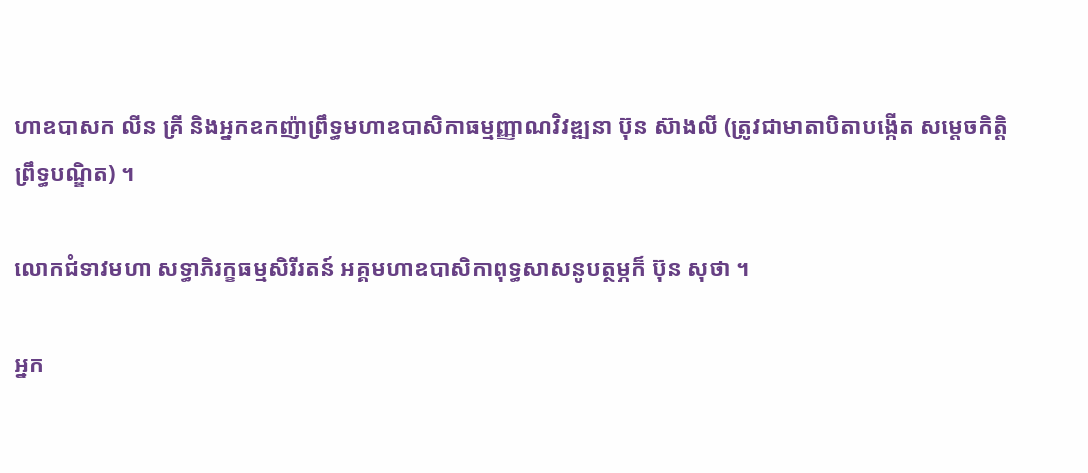ហាឧបាសក លីន គ្រី និងអ្នកឧកញ៉ាព្រឹទ្ធមហាឧបាសិកាធម្មញ្ញាណវិវឌ្ឍនា ប៊ុន ស៊ាងលី (ត្រូវជាមាតាបិតាបង្កើត សម្តេចកិត្តិព្រឹទ្ធបណ្ឌិត) ។

លោកជំទាវមហា សទ្ធាភិរក្ខធម្មសិរីរតន៍ អគ្គមហាឧបាសិកាពុទ្ធសាសនូបត្ថម្ភក៏ ប៊ុន សុថា ។

អ្នក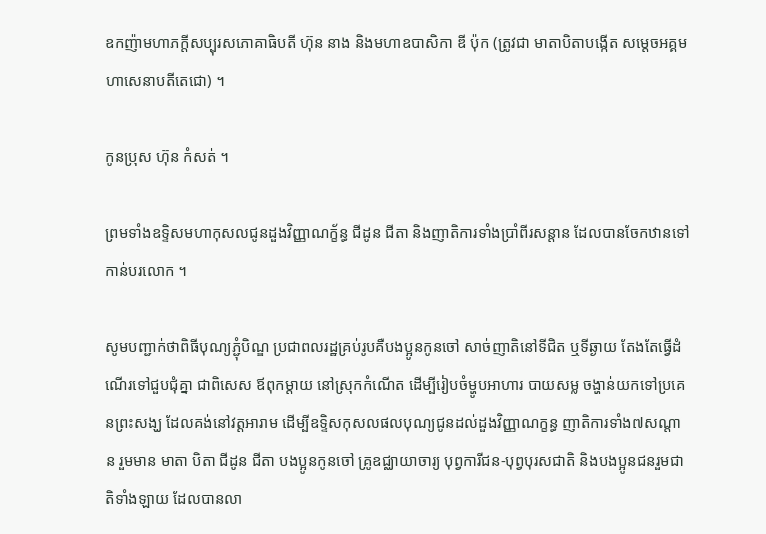ឧកញ៉ាមហាភក្តីសប្បុរសភោគាធិបតី ហ៊ុន នាង និងមហាឧបាសិកា ឌី ប៉ុក (ត្រូវជា មាតាបិតាបង្កើត សម្តេចអគ្គមហាសេនាបតីតេជោ) ។

កូនប្រុស ហ៊ុន កំសត់ ។

ព្រមទាំងឧទ្ទិសមហាកុសលជូនដួងវិញ្ញាណក្ខ័ន្ធ ជីដូន ជីតា និងញាតិការទាំងប្រាំពីរសន្តាន ដែលបានចែកឋានទៅកាន់បរលោក ។

សូមបញ្ជាក់ថាពិធីបុណ្យភ្ជុំបិណ្ឌ ប្រជាពលរដ្ឋគ្រប់រូបគឺបងប្អូនកូនចៅ សាច់ញាតិនៅទីជិត ឬទីឆ្ងាយ តែងតែធ្វើដំណើរទៅជួបជុំគ្នា ជាពិសេស ឪពុកម្ដាយ នៅស្រុកកំណើត ដើម្បីរៀបចំម្ហូបអាហារ បាយសម្ល ចង្ហាន់យកទៅប្រគេនព្រះសង្ឃ ដែលគង់នៅវត្តអារាម ដើម្បីឧទ្ទិសកុសលផលបុណ្យជូនដល់ដួងវិញ្ញាណក្ខន្ធ ញាតិការទាំង៧សណ្តាន រួមមាន មាតា បិតា ជីដូន ជីតា បងប្អូនកូនចៅ គ្រូឧជ្ឈាយាចារ្យ បុព្វការីជន-បុព្វបុរសជាតិ និងបងប្អូនជនរួមជាតិទាំងឡាយ ដែលបានលា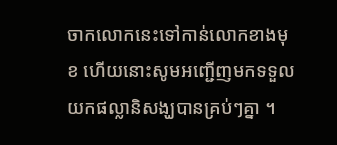ចាកលោកនេះទៅកាន់លោកខាងមុខ ហើយនោះសូមអញ្ជើញមកទទួលយកផល្លានិសង្ឃបានគ្រប់ៗគ្នា ។